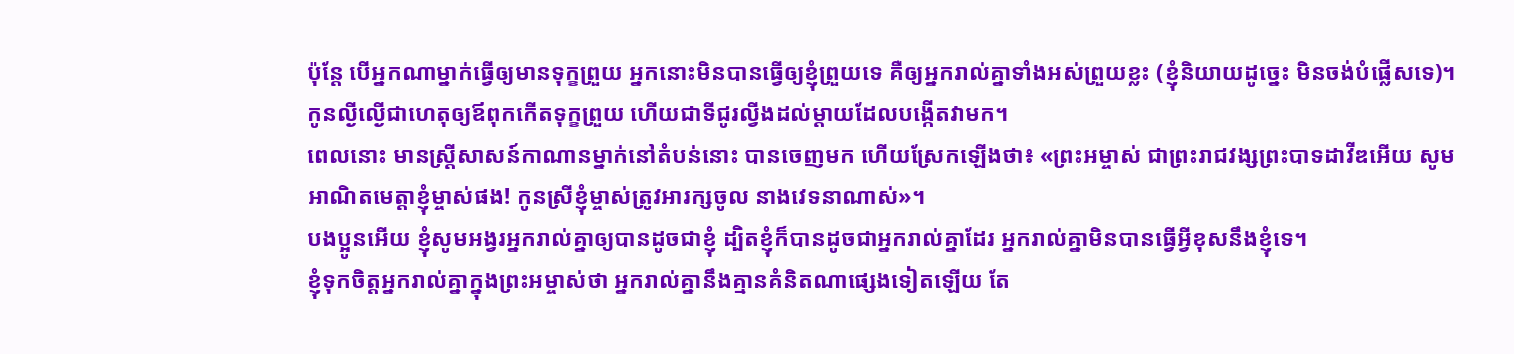ប៉ុន្តែ បើអ្នកណាម្នាក់ធ្វើឲ្យមានទុក្ខព្រួយ អ្នកនោះមិនបានធ្វើឲ្យខ្ញុំព្រួយទេ គឺឲ្យអ្នករាល់គ្នាទាំងអស់ព្រួយខ្លះ (ខ្ញុំនិយាយដូច្នេះ មិនចង់បំផ្លើសទេ)។
កូនល្ងីល្ងើជាហេតុឲ្យឪពុកកើតទុក្ខព្រួយ ហើយជាទីជូរល្វីងដល់ម្តាយដែលបង្កើតវាមក។
ពេលនោះ មានស្ត្រីសាសន៍កាណានម្នាក់នៅតំបន់នោះ បានចេញមក ហើយស្រែកឡើងថា៖ «ព្រះអម្ចាស់ ជាព្រះរាជវង្សព្រះបាទដាវីឌអើយ សូមអាណិតមេត្តាខ្ញុំម្ចាស់ផង! កូនស្រីខ្ញុំម្ចាស់ត្រូវអារក្សចូល នាងវេទនាណាស់»។
បងប្អូនអើយ ខ្ញុំសូមអង្វរអ្នករាល់គ្នាឲ្យបានដូចជាខ្ញុំ ដ្បិតខ្ញុំក៏បានដូចជាអ្នករាល់គ្នាដែរ អ្នករាល់គ្នាមិនបានធ្វើអ្វីខុសនឹងខ្ញុំទេ។
ខ្ញុំទុកចិត្តអ្នករាល់គ្នាក្នុងព្រះអម្ចាស់ថា អ្នករាល់គ្នានឹងគ្មានគំនិតណាផ្សេងទៀតឡើយ តែ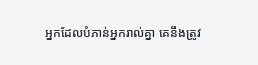អ្នកដែលបំភាន់អ្នករាល់គ្នា គេនឹងត្រូវ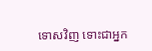ទោសវិញ ទោះជាអ្នក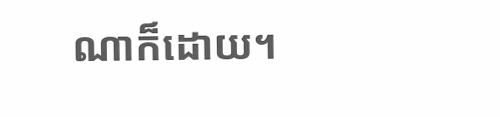ណាក៏ដោយ។